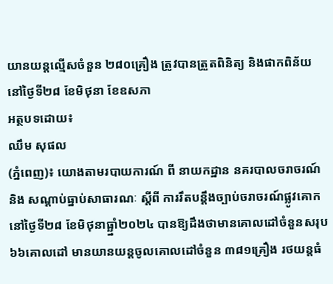យានយន្តល្មើសចំនួន ២៨០គ្រឿង ត្រូវបានត្រួតពិនិត្យ និងផាកពិន័យ នៅថ្ងៃទី២៨ ខែមិថុនា ខែឧសភា
អត្ថបទដោយ៖
ឈឹម សុផល
(ភ្នំពេញ)៖ យោងតាមរបាយការណ៍ ពី នាយកដ្ឋាន នគរបាលចរាចរណ៍ និង សណ្តាប់ធ្នាប់សាធារណៈ ស្តីពី ការរឹតបន្ដឹងច្បាប់ចរាចរណ៍ផ្លូវគោក នៅថ្ងៃទី២៨ ខែមិថុនាធ្ឆ្នាំ២០២៤ បានឱ្យដឹងថាមានគោលដៅចំនួនសរុប ៦៦គោលដៅ មានយានយន្តចូលគោលដៅចំនួន ៣៨១គ្រឿង រថយន្តធំ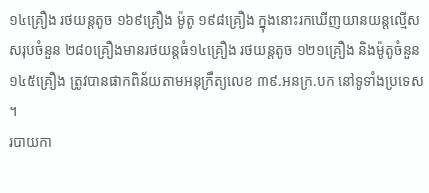១៤គ្រឿង រថយន្តតូច ១៦៩គ្រឿង ម៉ូតូ ១៩៨គ្រឿង ក្នុងនោះរកឃើញយានយន្តល្មើសសរុបចំនួន ២៨០គ្រឿងមានរថយន្តធំ១៤គ្រឿង រថយន្តតូច ១២១គ្រឿង និងម៉ូតូចំនួន ១៤៥គ្រឿង ត្រូវបានផាកពិន័យតាមអនុក្រឹត្យលេខ ៣៩.អនក្រ.បក នៅទូទាំងប្រទេស ។
របាយកា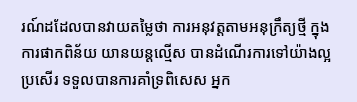រណ៍ដដែលបានវាយតម្លៃថា ការអនុវត្តតាមអនុក្រឹត្យថ្មី ក្នុងការផាកពិន័យ យានយន្តល្មើស បានដំណើរការទៅយ៉ាងល្អប្រសើរ ទទួលបានការគាំទ្រពិសេស អ្នក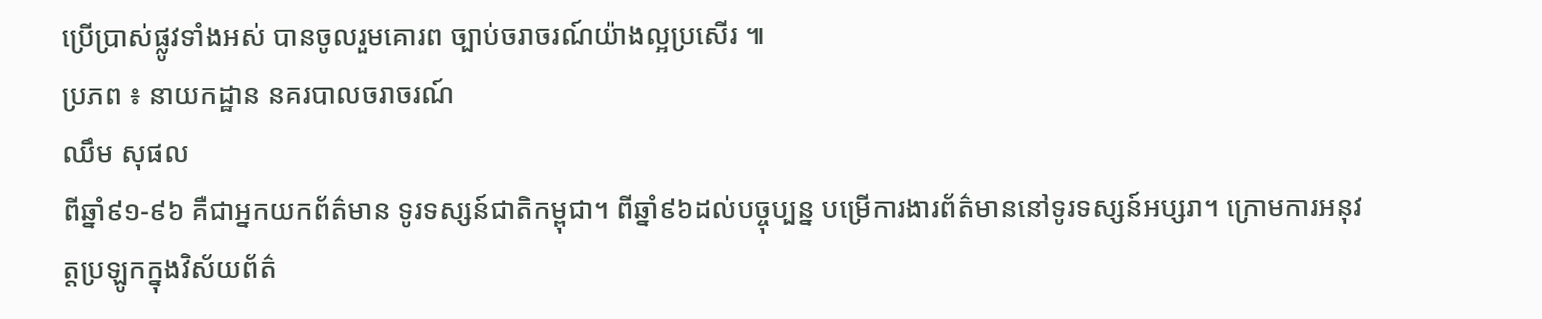ប្រើប្រាស់ផ្លូវទាំងអស់ បានចូលរួមគោរព ច្បាប់ចរាចរណ៍យ៉ាងល្អប្រសើរ ៕
ប្រភព ៖ នាយកដ្ឋាន នគរបាលចរាចរណ៍
ឈឹម សុផល
ពីឆ្នាំ៩១-៩៦ គឺជាអ្នកយកព័ត៌មាន ទូរទស្សន៍ជាតិកម្ពុជា។ ពីឆ្នាំ៩៦ដល់បច្ចុប្បន្ន បម្រើការងារព័ត៌មាននៅទូរទស្សន៍អប្សរា។ ក្រោមការអនុវត្តប្រឡូកក្នុងវិស័យព័ត៌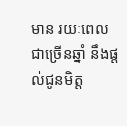មាន រយៈពេលជាច្រើនឆ្នាំ នឹងផ្ដល់ជូនមិត្ត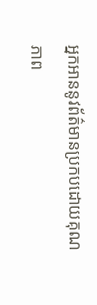អ្នកអាននូវព័ត៌មានប្រកបដោយគុណភាព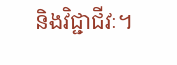និងវិជ្ជាជីវៈ។